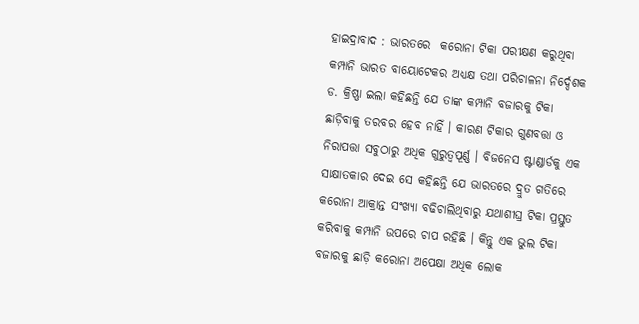ହାଇଦ୍ରାବାଦ : ଭାରତରେ  କରୋନା ଟିକା ପରୀକ୍ଷଣ କରୁଥିବା କମ୍ପାନି ଭାରତ ବାୟୋଟେକର ଅଧ୍ୟକ୍ଷ ତଥା ପରିଚାଳନା ନିର୍ଦ୍ଦେଶକ ଡ. କ୍ରିଷ୍ଣା ଇଲା କହିଛନ୍ତି ଯେ ତାଙ୍କ କମ୍ପାନି ବଜାରକୁ ଟିକା ଛାଡ଼ିବାକୁ ତରବର ହେବ ନାହିଁ । କାରଣ ଟିକାର ଗୁଣବତ୍ତା ଓ ନିରାପତ୍ତା ସବୁଠାରୁ ଅଧିକ ଗୁରୁତ୍ୱପୂର୍ଣ୍ଣ । ବିଜନେସ ଷ୍ଟାଣ୍ଡାର୍ଡକୁ ଏକ ସାକ୍ଷାତକାର ଦେଇ ସେ କହିଛନ୍ତି ଯେ ଭାରତରେ ଦ୍ରୁତ ଗତିରେ କରୋନା ଆକ୍ରାନ୍ତ ସଂଖ୍ୟା ବଢିଚାଲିଥିବାରୁ ଯଥାଶୀଘ୍ର ଟିକା ପ୍ରସ୍ତୁତ କରିବାକୁ କମ୍ପାନି ଉପରେ ଚାପ ରହିଛି । କିନ୍ତୁ ଏକ ଭୁଲ ଟିକା ବଜାରକୁ ଛାଡ଼ି କରୋନା ଅପେକ୍ଷା ଅଧିକ ଲୋକ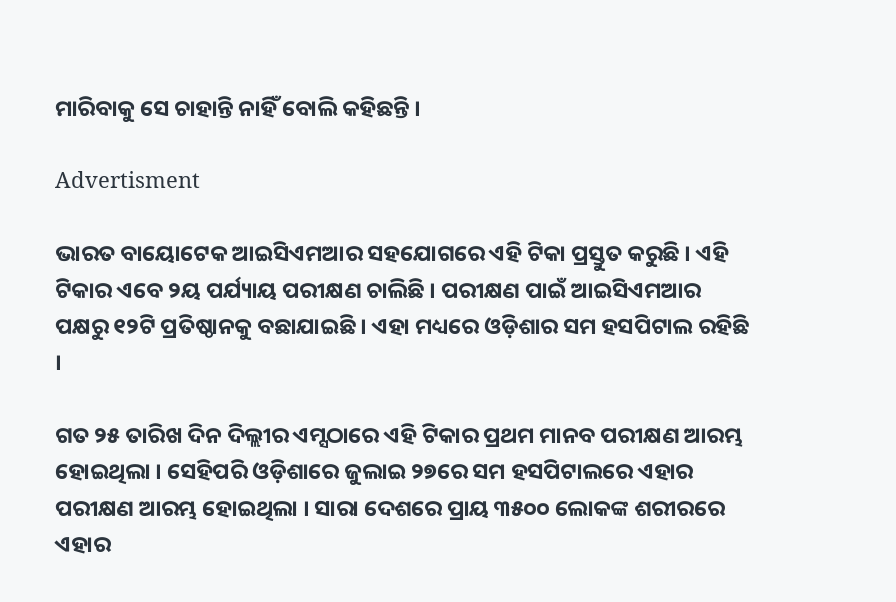ମାରିବାକୁ ସେ ଚାହାନ୍ତି ନାହିଁ ବୋଲି କହିଛନ୍ତି ।

Advertisment

ଭାରତ ବାୟୋଟେକ ଆଇସିଏମଆର ସହଯୋଗରେ ଏହି ଟିକା ପ୍ରସ୍ତୁତ କରୁଛି । ଏହି ଟିକାର ଏବେ ୨ୟ ପର୍ଯ୍ୟାୟ ପରୀକ୍ଷଣ ଚାଲିଛି । ପରୀକ୍ଷଣ ପାଇଁ ଆଇସିଏମଆର ପକ୍ଷରୁ ୧୨ଟି ପ୍ରତିଷ୍ଠାନକୁ ବଛାଯାଇଛି । ଏହା ମଧ୍ୟରେ ଓଡ଼ିଶାର ସମ ହସପିଟାଲ ରହିଛି ।

ଗତ ୨୫ ତାରିଖ ଦିନ ଦିଲ୍ଲୀର ଏମ୍ସଠାରେ ଏହି ଟିକାର ପ୍ରଥମ ମାନବ ପରୀକ୍ଷଣ ଆରମ୍ଭ ହୋଇଥିଲା । ସେହିପରି ଓଡ଼ିଶାରେ ଜୁଲାଇ ୨୭ରେ ସମ ହସପିଟାଲରେ ଏହାର ପରୀକ୍ଷଣ ଆରମ୍ଭ ହୋଇଥିଲା । ସାରା ଦେଶରେ ପ୍ରାୟ ୩୫୦୦ ଲୋକଙ୍କ ଶରୀରରେ ଏହାର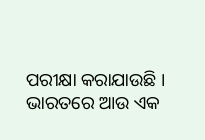ପରୀକ୍ଷା କରାଯାଉଛି । ଭାରତରେ ଆଉ ଏକ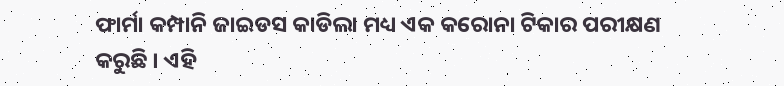ଫାର୍ମା କମ୍ପାନି ଜାଇଡସ କାଡିଲା ମଧ୍ୟ ଏକ କରୋନା ଟିକାର ପରୀକ୍ଷଣ କରୁଛି । ଏହି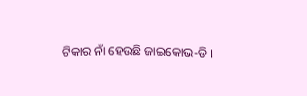ଟିକାର ନାଁ ହେଉଛି ଜାଇକୋଭ-ଡି ।